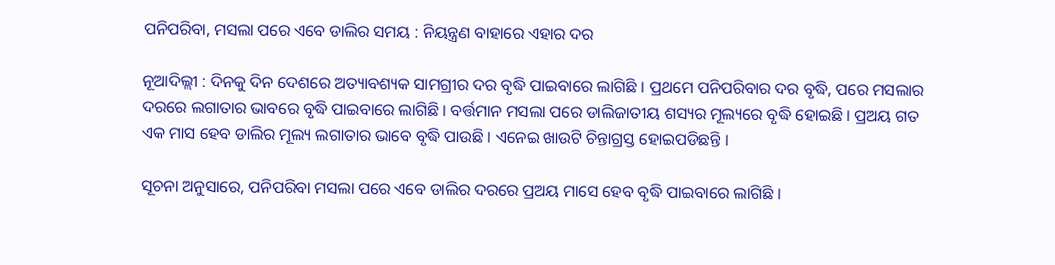ପନିପରିବା, ମସଲା ପରେ ଏବେ ଡାଲିର ସମୟ : ନିୟନ୍ତ୍ରଣ ବାହାରେ ଏହାର ଦର

ନୂଆଦିଲ୍ଲୀ : ଦିନକୁ ଦିନ ଦେଶରେ ଅତ୍ୟାବଶ୍ୟକ ସାମଗ୍ରୀର ଦର ବୃଦ୍ଧି ପାଇବାରେ ଲାଗିଛି । ପ୍ରଥମେ ପନିପରିବାର ଦର ବୃଦ୍ଧି, ପରେ ମସଲାର ଦରରେ ଲଗାତାର ଭାବରେ ବୃଦ୍ଧି ପାଇବାରେ ଲାଗିଛି । ବର୍ତ୍ତମାନ ମସଲା ପରେ ଡାଲିଜାତୀୟ ଶସ୍ୟର ମୂଲ୍ୟରେ ବୃଦ୍ଧି ହୋଇଛି । ପ୍ରଅୟ ଗତ ଏକ ମାସ ହେବ ଡାଲିର ମୂଲ୍ୟ ଲଗାତାର ଭାବେ ବୃଦ୍ଧି ପାଉଛି । ଏନେଇ ଖାଉଟି ଚିନ୍ତାଗ୍ରସ୍ତ ହୋଇପଡିଛନ୍ତି ।

ସୂଚନା ଅନୁସାରେ, ପନିପରିବା ମସଲା ପରେ ଏବେ ଡାଲିର ଦରରେ ପ୍ରଅୟ ମାସେ ହେବ ବୃଦ୍ଧି ପାଇବାରେ ଲାଗିଛି ।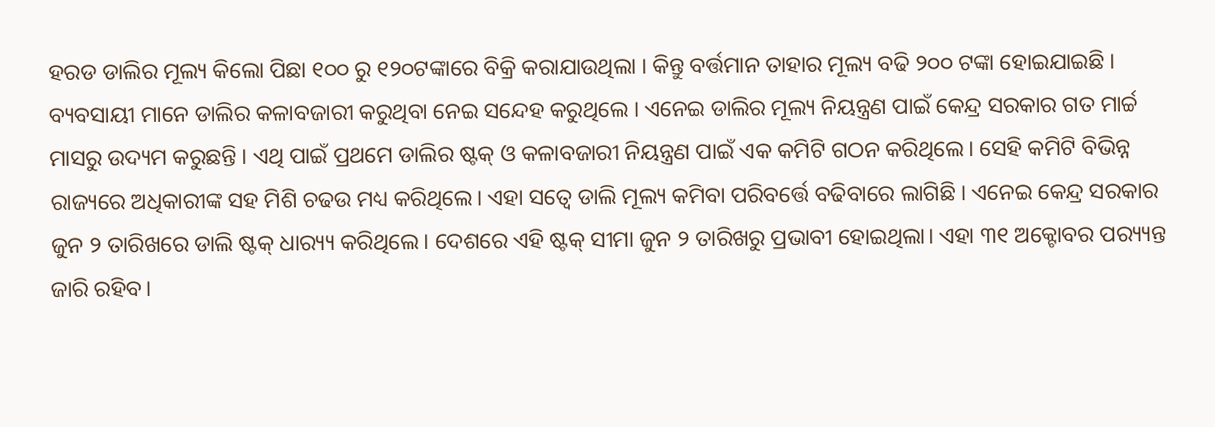ହରଡ ଡାଲିର ମୂଲ୍ୟ କିଲୋ ପିଛା ୧୦୦ ରୁ ୧୨୦ଟଙ୍କାରେ ବିକ୍ରି କରାଯାଉଥିଲା । କିନ୍ତୁ ବର୍ତ୍ତମାନ ତାହାର ମୂଲ୍ୟ ବଢି ୨୦୦ ଟଙ୍କା ହୋଇଯାଇଛି । ବ୍ୟବସାୟୀ ମାନେ ଡାଲିର କଳାବଜାରୀ କରୁଥିବା ନେଇ ସନ୍ଦେହ କରୁଥିଲେ । ଏନେଇ ଡାଲିର ମୂଲ୍ୟ ନିୟନ୍ତ୍ରଣ ପାଇଁ କେନ୍ଦ୍ର ସରକାର ଗତ ମାର୍ଚ୍ଚ ମାସରୁ ଉଦ୍ୟମ କରୁଛନ୍ତି । ଏଥି ପାଇଁ ପ୍ରଥମେ ଡାଲିର ଷ୍ଟକ୍ ଓ କଳାବଜାରୀ ନିୟନ୍ତ୍ରଣ ପାଇଁ ଏକ କମିଟି ଗଠନ କରିଥିଲେ। ସେହି କମିଟି ବିଭିନ୍ନ ରାଜ୍ୟରେ ଅଧିକାରୀଙ୍କ ସହ ମିଶି ଚଢଉ ମଧ୍ୟ କରିଥିଲେ। ଏହା ସତ୍ଵେ ଡାଲି ମୂଲ୍ୟ କମିବା ପରିବର୍ତ୍ତେ ବଢିବାରେ ଲାଗିଛି । ଏନେଇ କେନ୍ଦ୍ର ସରକାର ଜୁନ ୨ ତାରିଖରେ ଡାଲି ଷ୍ଟକ୍ ଧାର‌୍ୟ୍ୟ କରିଥିଲେ। ଦେଶରେ ଏହି ଷ୍ଟକ୍ ସୀମା ଜୁନ ୨ ତାରିଖରୁ ପ୍ରଭାବୀ ହୋଇଥିଲା। ଏହା ୩୧ ଅକ୍ଟୋବର ପର‌୍ୟ୍ୟନ୍ତ ଜାରି ରହିବ।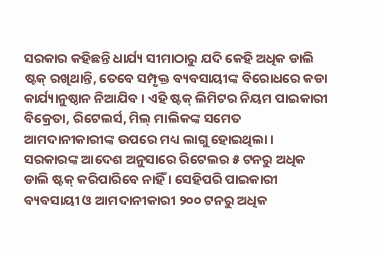ସରକାର କହିଛନ୍ତି ଧାର୍ଯ୍ୟ ସୀମାଠାରୁ ଯଦି କେହି ଅଧିକ ଡାଲି ଷ୍ଟକ୍ ରଖିଥାନ୍ତି, ତେବେ ସମ୍ପୃକ୍ତ ବ୍ୟବସାୟୀଙ୍କ ବିରୋଧରେ କଡା କାର୍ଯ୍ୟାନୁଷ୍ଠାନ ନିଆଯିବ । ଏହି ଷ୍ଟକ୍ ଲିମିଟର ନିୟମ ପାଇକାରୀ ବିକ୍ରେତା, ରିଟେଲର୍ସ, ମିଲ୍ ମାଲିକଙ୍କ ସମେତ ଆମଦାନୀକାରୀଙ୍କ ଉପରେ ମଧ୍ୟ ଲାଗୁ ହୋଇଥିଲା । ସରକାରଙ୍କ ଆଦେଶ ଅନୁସାରେ ରିଟେଲର ୫ ଟନରୁ ଅଧିକ ଡାଲି ଷ୍ଟକ୍ କରିପାରିବେ ନାହିଁ । ସେହିପରି ପାଇକାରୀ ବ୍ୟବସାୟୀ ଓ ଆମଦାନୀକାରୀ ୨୦୦ ଟନରୁ ଅଧିକ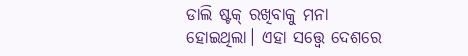ଡାଲି ଷ୍ଟକ୍ ରଖିବାକୁ ମନା ହୋଇଥିଲା। ଏହା ସତ୍ତ୍ୱେ ଦେଶରେ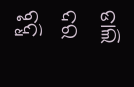ଡାଲି ଦର ବୃଦ୍ଧି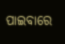ପାଇବାରେ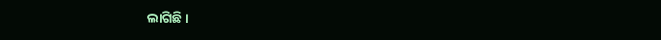ଲାଗିଛି।